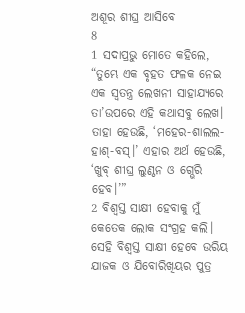ଅଶୂର ଶୀଘ୍ର ଆସିବେ
8
1 ସଦାପ୍ରଭୁ ମୋତେ କହିଲେ, “ତୁମ୍ଭେ ଏକ ବୃହତ ଫଳକ ନେଇ ଏକ ସ୍ୱତନ୍ତ୍ର ଲେଖନୀ ସାହାଯ୍ୟରେ ତା’ଉପରେ ଏହି କଥାସବୁ ଲେଖ। ତାହା ହେଉଛି, ‘ମହେର-ଶାଲଲ-ହାଶ୍-ବସ୍।’ ଏହାର ଅର୍ଥ ହେଉଛି, ‘ଖୁବ୍ ଶୀଘ୍ର ଲୁଣ୍ଠନ ଓ ଗ୍ଭେରି ହେବ।’”
2 ବିଶ୍ୱସ୍ତ ସାକ୍ଷୀ ହେବାକୁ ମୁଁ କେତେକ ଲୋକ ସଂଗ୍ରହ କଲି। ସେହି ବିଶ୍ୱସ୍ତ ସାକ୍ଷୀ ହେବେ ଉରିୟ ଯାଜକ ଓ ଯିବୋରିଖିୟର ପୁତ୍ର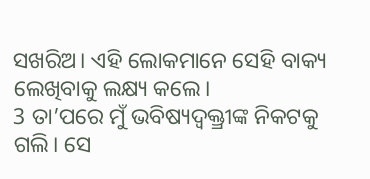ସଖରିଅ। ଏହି ଲୋକମାନେ ସେହି ବାକ୍ୟ ଲେଖିବାକୁ ଲକ୍ଷ୍ୟ କଲେ।
3 ତା’ପରେ ମୁଁ ଭବିଷ୍ୟଦ୍ବକ୍ତ୍ରୀଙ୍କ ନିକଟକୁ ଗଲି। ସେ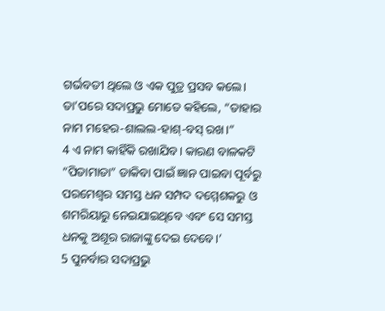ଗର୍ଭବତୀ ଥିଲେ ଓ ଏକ ପୁତ୍ର ପ୍ରସବ କଲେ। ତା’ପରେ ସଦାପ୍ରଭୁ ମୋତେ କହିଲେ, “ତାହାର ନାମ ମହେର-ଶାଲଲ-ହାଶ୍-ବସ୍ ରଖ।”
4 ଏ ନାମ କାହିଁକି ରଖାଯିବ। କାରଣ ବାଳକଟି “ପିତାମାତା” ଡାକିବା ପାଇଁ ଜ୍ଞାନ ପାଇବା ପୂର୍ବରୁ ପରମେଶ୍ୱର ସମସ୍ତ ଧନ ସମ୍ପଦ ଦମ୍ମେଶକରୁ ଓ ଶମରିୟାରୁ ନେଇଯାଇଥିବେ ଏବଂ ସେ ସମସ୍ତ ଧନକୁ ଅଶୂର ରାଜାଙ୍କୁ ଦେଇ ଦେବେ।’
5 ପୁନର୍ବାର ସଦାପ୍ରଭୁ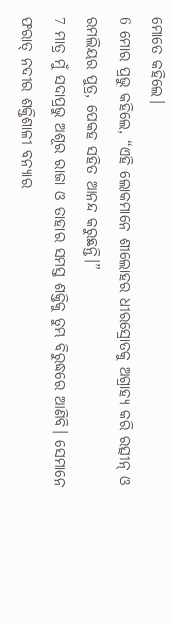ମୋତେ କହିଲେ।
6 ମୋର ପ୍ରଭୁ କହିଲେ, “ଏହି ଲୋକମାନେ ଶୀଲୋହର ଧୀରସ୍ରୋତକୁ ଅଗ୍ରାହ୍ୟ କରି ରତ୍ସୀନ୍ ଓ ରମଲିୟର ପୁତ୍ର, ପେକହ ସହିତ ଆନନ୍ଦ କରୁଛନ୍ତି।”
7 ମାତ୍ର ମୁଁ ସଦାପ୍ରଭୁ ଅଶୂର ରାଜା ଓ ତାହାର ସମସ୍ତ ଶକ୍ତିକୁ ତୁମ୍ଭ ବିରୁଦ୍ଧରେ ଆଣିବି। ସେମାନେ ଫରାତ୍ ନଦୀର ଶକ୍ତିଶାଳୀ ବନ୍ୟାର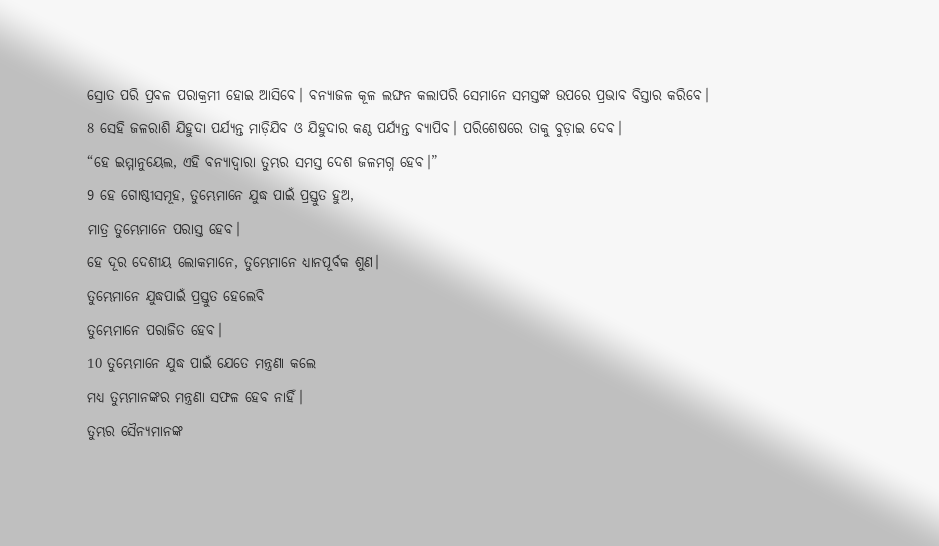ସ୍ରୋତ ପରି ପ୍ରବଳ ପରାକ୍ରମୀ ହୋଇ ଆସିବେ। ବନ୍ୟାଜଳ କୂଳ ଲଙ୍ଘନ କଲାପରି ସେମାନେ ସମସ୍ତଙ୍କ ଉପରେ ପ୍ରଭାବ ବିସ୍ତାର କରିବେ।
8 ସେହି ଜଳରାଶି ଯିହୁଦା ପର୍ଯ୍ୟନ୍ତ ମାଡ଼ିଯିବ ଓ ଯିହୁଦାର କଣ୍ଠ ପର୍ଯ୍ୟନ୍ତ ବ୍ୟାପିବ। ପରିଶେଷରେ ତାକୁ ବୁଡ଼ାଇ ଦେବ।
“ହେ ଇମ୍ମାନୁୟେଲ, ଏହି ବନ୍ୟାଦ୍ୱାରା ତୁମ୍ଭର ସମସ୍ତ ଦେଶ ଜଳମଗ୍ନ ହେବ।”
9 ହେ ଗୋଷ୍ଠୀସମୂହ, ତୁମ୍ଭେମାନେ ଯୁଦ୍ଧ ପାଇଁ ପ୍ରସ୍ତୁତ ହୁଅ,
ମାତ୍ର ତୁମ୍ଭେମାନେ ପରାସ୍ତ ହେବ।
ହେ ଦୂର ଦେଶୀୟ ଲୋକମାନେ, ତୁମ୍ଭେମାନେ ଧ୍ୟାନପୂର୍ବକ ଶୁଣ।
ତୁମ୍ଭେମାନେ ଯୁଦ୍ଧପାଇଁ ପ୍ରସ୍ତୁତ ହେଲେବି
ତୁମ୍ଭେମାନେ ପରାଜିତ ହେବ।
10 ତୁମ୍ଭେମାନେ ଯୁଦ୍ଧ ପାଇଁ ଯେତେ ମନ୍ତ୍ରଣା କଲେ
ମଧ୍ୟ ତୁମ୍ଭମାନଙ୍କର ମନ୍ତ୍ରଣା ସଫଳ ହେବ ନାହିଁ।
ତୁମ୍ଭର ସୈନ୍ୟମାନଙ୍କ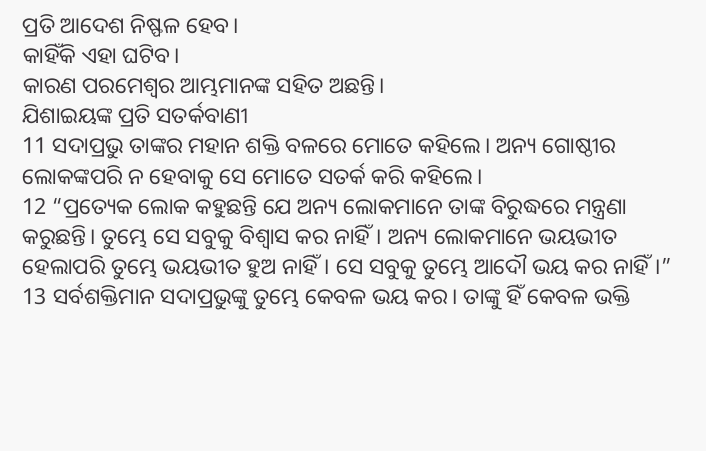ପ୍ରତି ଆଦେଶ ନିଷ୍ଫଳ ହେବ।
କାହିଁକି ଏହା ଘଟିବ।
କାରଣ ପରମେଶ୍ୱର ଆମ୍ଭମାନଙ୍କ ସହିତ ଅଛନ୍ତି।
ଯିଶାଇୟଙ୍କ ପ୍ରତି ସତର୍କବାଣୀ
11 ସଦାପ୍ରଭୁ ତାଙ୍କର ମହାନ ଶକ୍ତି ବଳରେ ମୋତେ କହିଲେ। ଅନ୍ୟ ଗୋଷ୍ଠୀର ଲୋକଙ୍କପରି ନ ହେବାକୁ ସେ ମୋତେ ସତର୍କ କରି କହିଲେ।
12 “ପ୍ରତ୍ୟେକ ଲୋକ କହୁଛନ୍ତି ଯେ ଅନ୍ୟ ଲୋକମାନେ ତାଙ୍କ ବିରୁଦ୍ଧରେ ମନ୍ତ୍ରଣା କରୁଛନ୍ତି। ତୁମ୍ଭେ ସେ ସବୁକୁ ବିଶ୍ୱାସ କର ନାହିଁ। ଅନ୍ୟ ଲୋକମାନେ ଭୟଭୀତ ହେଲାପରି ତୁମ୍ଭେ ଭୟଭୀତ ହୁଅ ନାହିଁ। ସେ ସବୁକୁ ତୁମ୍ଭେ ଆଦୌ ଭୟ କର ନାହିଁ।”
13 ସର୍ବଶକ୍ତିମାନ ସଦାପ୍ରଭୁଙ୍କୁ ତୁମ୍ଭେ କେବଳ ଭୟ କର। ତାଙ୍କୁ ହିଁ କେବଳ ଭକ୍ତି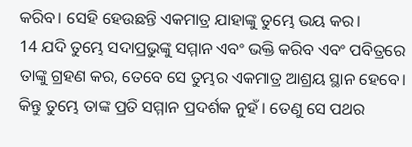କରିବ। ସେହି ହେଉଛନ୍ତି ଏକମାତ୍ର ଯାହାଙ୍କୁ ତୁମ୍ଭେ ଭୟ କର।
14 ଯଦି ତୁମ୍ଭେ ସଦାପ୍ରଭୁଙ୍କୁ ସମ୍ମାନ ଏବଂ ଭକ୍ତି କରିବ ଏବଂ ପବିତ୍ରରେ ତାଙ୍କୁ ଗ୍ରହଣ କର, ତେବେ ସେ ତୁମ୍ଭର ଏକମାତ୍ର ଆଶ୍ରୟ ସ୍ଥାନ ହେବେ। କିନ୍ତୁ ତୁମ୍ଭେ ତାଙ୍କ ପ୍ରତି ସମ୍ମାନ ପ୍ରଦର୍ଶକ ନୁହଁ। ତେଣୁ ସେ ପଥର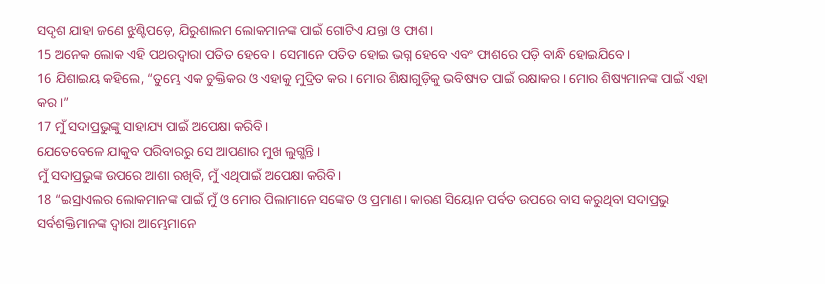ସଦୃଶ ଯାହା ଜଣେ ଝୁଣ୍ଟିପଡ଼େ, ଯିରୁଶାଲମ ଲୋକମାନଙ୍କ ପାଇଁ ଗୋଟିଏ ଯନ୍ତା ଓ ଫାଶ।
15 ଅନେକ ଲୋକ ଏହି ପଥରଦ୍ୱାରା ପତିତ ହେବେ। ସେମାନେ ପତିତ ହୋଇ ଭଗ୍ନ ହେବେ ଏବଂ ଫାଶରେ ପଡ଼ି ବାନ୍ଧି ହୋଇଯିବେ।
16 ଯିଶାଇୟ କହିଲେ, “ତୁମ୍ଭେ ଏକ ଚୁକ୍ତିକର ଓ ଏହାକୁ ମୁଦ୍ରିତ କର। ମୋର ଶିକ୍ଷାଗୁଡ଼ିକୁ ଭବିଷ୍ୟତ ପାଇଁ ରକ୍ଷାକର। ମୋର ଶିଷ୍ୟମାନଙ୍କ ପାଇଁ ଏହା କର।”
17 ମୁଁ ସଦାପ୍ରଭୁଙ୍କୁ ସାହାଯ୍ୟ ପାଇଁ ଅପେକ୍ଷା କରିବି।
ଯେତେବେଳେ ଯାକୁବ ପରିବାରରୁ ସେ ଆପଣାର ମୁଖ ଲୁଗ୍ଭନ୍ତି।
ମୁଁ ସଦାପ୍ରଭୁଙ୍କ ଉପରେ ଆଶା ରଖିବି, ମୁଁ ଏଥିପାଇଁ ଅପେକ୍ଷା କରିବି।
18 “ଇସ୍ରାଏଲର ଲୋକମାନଙ୍କ ପାଇଁ ମୁଁ ଓ ମୋର ପିଲାମାନେ ସଙ୍କେତ ଓ ପ୍ରମାଣ। କାରଣ ସିୟୋନ ପର୍ବତ ଉପରେ ବାସ କରୁଥିବା ସଦାପ୍ରଭୁ ସର୍ବଶକ୍ତିମାନଙ୍କ ଦ୍ୱାରା ଆମ୍ଭେମାନେ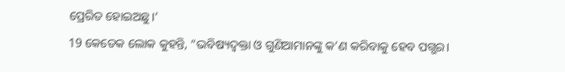ପ୍ରେରିତ ହୋଇଅଛୁ।’
19 କେତେକ ଲୋକ କୁହନ୍ତି, “ଭବିଷ୍ୟଦ୍ବକ୍ତା ଓ ଗୁଣିଆମାନଙ୍କୁ କ’ଣ କରିବାକୁ ହେବ ପଗ୍ଭର।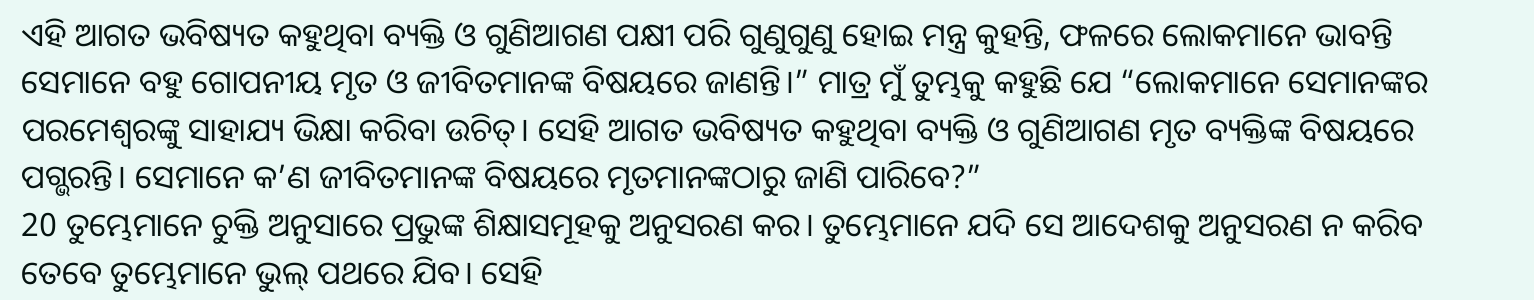ଏହି ଆଗତ ଭବିଷ୍ୟତ କହୁଥିବା ବ୍ୟକ୍ତି ଓ ଗୁଣିଆଗଣ ପକ୍ଷୀ ପରି ଗୁଣୁଗୁଣୁ ହୋଇ ମନ୍ତ୍ର କୁହନ୍ତି, ଫଳରେ ଲୋକମାନେ ଭାବନ୍ତି ସେମାନେ ବହୁ ଗୋପନୀୟ ମୃତ ଓ ଜୀବିତମାନଙ୍କ ବିଷୟରେ ଜାଣନ୍ତି।” ମାତ୍ର ମୁଁ ତୁମ୍ଭକୁ କହୁଛି ଯେ “ଲୋକମାନେ ସେମାନଙ୍କର ପରମେଶ୍ୱରଙ୍କୁ ସାହାଯ୍ୟ ଭିକ୍ଷା କରିବା ଉଚିତ୍। ସେହି ଆଗତ ଭବିଷ୍ୟତ କହୁଥିବା ବ୍ୟକ୍ତି ଓ ଗୁଣିଆଗଣ ମୃତ ବ୍ୟକ୍ତିଙ୍କ ବିଷୟରେ ପଗ୍ଭରନ୍ତି। ସେମାନେ କ’ଣ ଜୀବିତମାନଙ୍କ ବିଷୟରେ ମୃତମାନଙ୍କଠାରୁ ଜାଣି ପାରିବେ?”
20 ତୁମ୍ଭେମାନେ ଚୁକ୍ତି ଅନୁସାରେ ପ୍ରଭୁଙ୍କ ଶିକ୍ଷାସମୂହକୁ ଅନୁସରଣ କର। ତୁମ୍ଭେମାନେ ଯଦି ସେ ଆଦେଶକୁ ଅନୁସରଣ ନ କରିବ ତେବେ ତୁମ୍ଭେମାନେ ଭୁଲ୍ ପଥରେ ଯିବ। ସେହି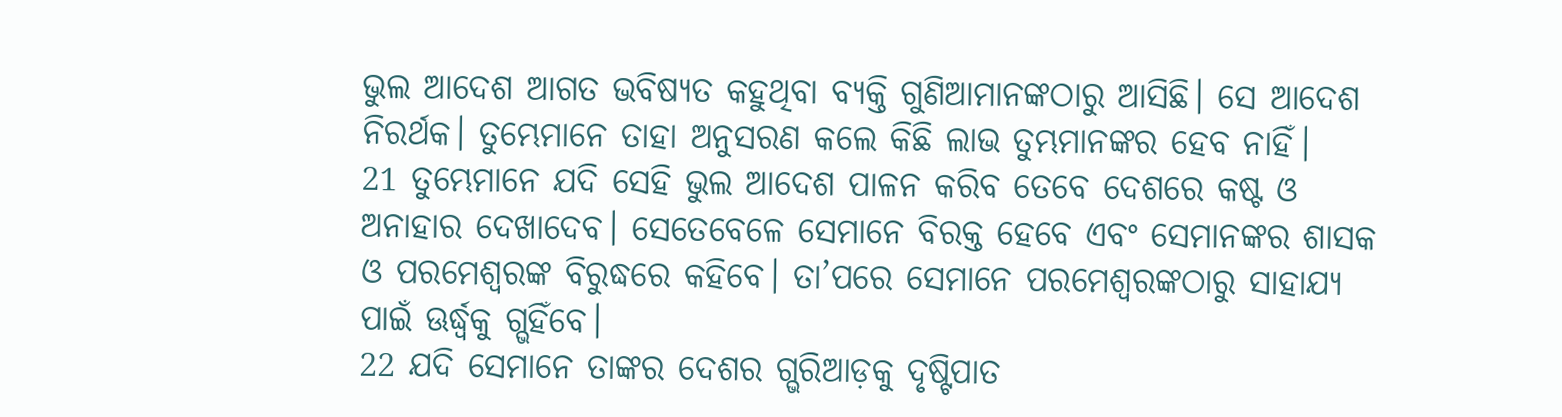ଭୁଲ ଆଦେଶ ଆଗତ ଭବିଷ୍ୟତ କହୁଥିବା ବ୍ୟକ୍ତି ଗୁଣିଆମାନଙ୍କଠାରୁ ଆସିଛି। ସେ ଆଦେଶ ନିରର୍ଥକ। ତୁମ୍ଭେମାନେ ତାହା ଅନୁସରଣ କଲେ କିଛି ଲାଭ ତୁମ୍ଭମାନଙ୍କର ହେବ ନାହିଁ।
21 ତୁମ୍ଭେମାନେ ଯଦି ସେହି ଭୁଲ ଆଦେଶ ପାଳନ କରିବ ତେବେ ଦେଶରେ କଷ୍ଟ ଓ ଅନାହାର ଦେଖାଦେବ। ସେତେବେଳେ ସେମାନେ ବିରକ୍ତ ହେବେ ଏବଂ ସେମାନଙ୍କର ଶାସକ ଓ ପରମେଶ୍ୱରଙ୍କ ବିରୁଦ୍ଧରେ କହିବେ। ତା’ପରେ ସେମାନେ ପରମେଶ୍ୱରଙ୍କଠାରୁ ସାହାଯ୍ୟ ପାଇଁ ଊର୍ଦ୍ଧ୍ୱକୁ ଗ୍ଭହିଁବେ।
22 ଯଦି ସେମାନେ ତାଙ୍କର ଦେଶର ଗ୍ଭରିଆଡ଼କୁ ଦୃଷ୍ଟିପାତ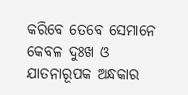କରିବେ ତେବେ ସେମାନେ କେବଳ ଦୁଃଖ ଓ ଯାତନାରୂପକ ଅନ୍ଧକାର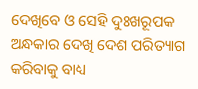ଦେଖିବେ ଓ ସେହି ଦୁଃଖରୂପକ ଅନ୍ଧକାର ଦେଖି ଦେଶ ପରିତ୍ୟାଗ କରିବାକୁ ବାଧ୍ୟ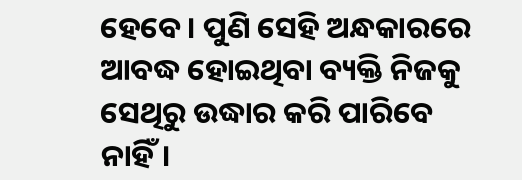ହେବେ। ପୁଣି ସେହି ଅନ୍ଧକାରରେ ଆବଦ୍ଧ ହୋଇଥିବା ବ୍ୟକ୍ତି ନିଜକୁ ସେଥିରୁ ଉଦ୍ଧାର କରି ପାରିବେ ନାହିଁ।